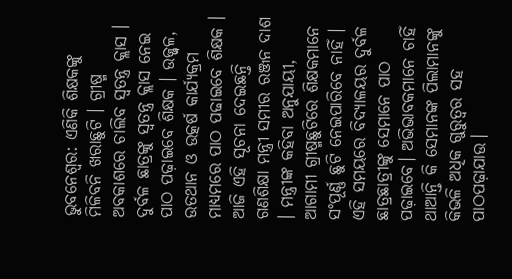ଭୁବନେଶ୍ବର: ଏଣିକି ଶିକ୍ଷକଙ୍କୁ ମିଳିବନି ଖରାଛୁଟି । ଗ୍ରୀଷ୍ମ ଅବକାଶରେ ଚାଲିବ ସ୍ୱତନ୍ତ୍ର କ୍ଲାସ । ଦୁର୍ବଳ ଛାତ୍ରଙ୍କୁ ସ୍ବତନ୍ତ୍ର କ୍ଲାସ ନେଇ ପାଠ ପଢ଼ାଇବେ ଶିକ୍ଷକ । ଉଜ୍ଜ୍ୱଳ, ଉତଥାନ ଓ ଉତ୍କର୍ଷ କାର୍ଯ୍ୟକ୍ରମ ମାଧ୍ୟମରେ ପାଠ ପଢାଇବେ ଶିକ୍ଷକ । ଆଜି ଏହି ସୂଚନା ଦେଇଛନ୍ତି ଗଣଶିକ୍ଷା ମନ୍ତ୍ରୀ ସମୀର ରଞ୍ଜନ ଦାଶ । ମନ୍ତ୍ରୀଙ୍କ କହିବା ଅନୁଯାୟୀ, ଆଗାମୀ ଗ୍ରୀଷ୍ମଛୁଟିରେ ଶିକ୍ଷକମାନେ ସଂପୂର୍ଣ୍ଣ ଛୁଟି ନେଇପାରିବେ ନାହିଁ । ଏହି ସମୟରେ ବିଦ୍ୟାଳୟର ଦୁର୍ବଳ ଛାତ୍ରଛାତ୍ରୀଙ୍କୁ ସେମାନେ ପାଠ ପଢ଼ାଇବେ। ଅଭିଭାବକମାନେ ଚାହିଁ ଥାଆନ୍ତି କି ସେମାନଙ୍କ ପିଲାମାନଙ୍କୁ କିଭଳି ଅଧିକ ଗୁରୁତ୍ବର ସହ ପାଠପଢ଼ାଯାଉ।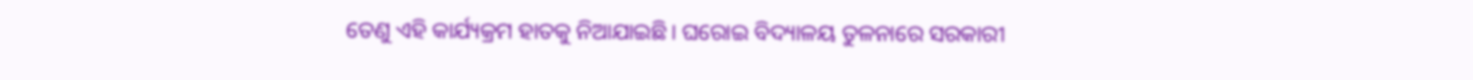ତେଣୁ ଏହି କାର୍ଯ୍ୟକ୍ରମ ହାତକୁ ନିଆଯାଇଛି। ଘରୋଇ ବିଦ୍ୟାଳୟ ତୁଳନାରେ ସରକାରୀ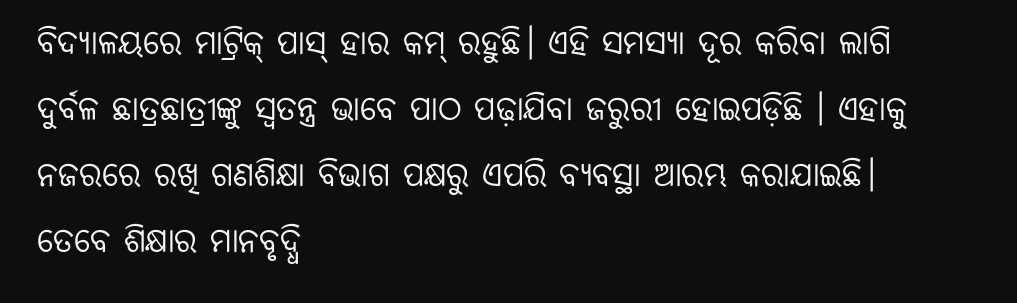ବିଦ୍ୟାଳୟରେ ମାଟ୍ରିକ୍ ପାସ୍ ହାର କମ୍ ରହୁଛି। ଏହି ସମସ୍ୟା ଦୂର କରିବା ଲାଗି ଦୁର୍ବଳ ଛାତ୍ରଛାତ୍ରୀଙ୍କୁ ସ୍ବତନ୍ତ୍ର ଭାବେ ପାଠ ପଢ଼ାଯିବା ଜରୁରୀ ହୋଇପଡ଼ିଛି । ଏହାକୁ ନଜରରେ ରଖି ଗଣଶିକ୍ଷା ବିଭାଗ ପକ୍ଷରୁ ଏପରି ବ୍ୟବସ୍ଥା ଆରମ୍ଭ କରାଯାଇଛି।
ତେବେ ଶିକ୍ଷାର ମାନବୃଦ୍ଧି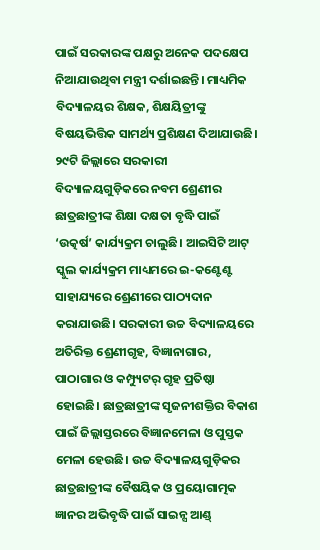ପାଇଁ ସରକାରଙ୍କ ପକ୍ଷରୁ ଅନେକ ପଦକ୍ଷେପ ନିଆଯାଉଥିବା ମନ୍ତ୍ରୀ ଦର୍ଶାଇଛନ୍ତି। ମାଧ୍ୟମିକ ବିଦ୍ୟାଳୟର ଶିକ୍ଷକ, ଶିକ୍ଷୟିତ୍ରୀଙ୍କୁ ବିଷୟଭିତ୍ତିକ ସାମର୍ଥ୍ୟ ପ୍ରଶିକ୍ଷଣ ଦିଆଯାଉଛି। ୨୯ଟି ଜିଲ୍ଲାରେ ସରକାରୀ ବିଦ୍ୟାଳୟଗୁଡ଼ିକରେ ନବମ ଶ୍ରେଣୀର ଛାତ୍ରଛାତ୍ରୀଙ୍କ ଶିକ୍ଷା ଦକ୍ଷତା ବୃଦ୍ଧି ପାଇଁ ‘ଉତ୍କର୍ଷ’ କାର୍ଯ୍ୟକ୍ରମ ଚାଲୁଛି। ଆଇସିଟି ଆଟ୍ ସ୍କୁଲ କାର୍ଯ୍ୟକ୍ରମ ମାଧ୍ୟମରେ ଇ-କଣ୍ଟେଣ୍ଟ ସାହାଯ୍ୟରେ ଶ୍ରେଣୀରେ ପାଠ୍ୟଦାନ କରାଯାଉଛି। ସରକାରୀ ଉଚ୍ଚ ବିଦ୍ୟାଳୟରେ ଅତିରିକ୍ତ ଶ୍ରେଣୀଗୃହ, ବିଜ୍ଞାନାଗାର, ପାଠାଗାର ଓ କମ୍ପ୍ୟୁଟର୍ ଗୃହ ପ୍ରତିଷ୍ଠା ହୋଇଛି। ଛାତ୍ରଛାତ୍ରୀଙ୍କ ସୃଜନୀଶକ୍ତିର ବିକାଶ ପାଇଁ ଜିଲ୍ଲାସ୍ତରରେ ବିଜ୍ଞାନମେଳା ଓ ପୁସ୍ତକ ମେଳା ହେଉଛି। ଉଚ୍ଚ ବିଦ୍ୟାଳୟଗୁଡ଼ିକର ଛାତ୍ରଛାତ୍ରୀଙ୍କ ବୈଷୟିକ ଓ ପ୍ରୟୋଗାତ୍ମକ ଜ୍ଞାନର ଅଭିବୃଦ୍ଧି ପାଇଁ ସାଇନ୍ସ ଆଣ୍ଡ୍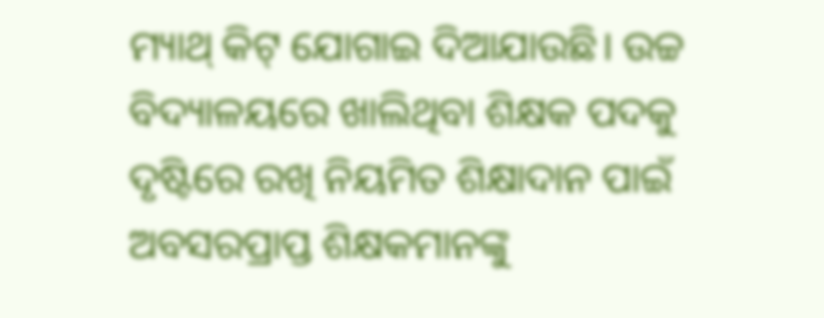ମ୍ୟାଥ୍ କିଟ୍ ଯୋଗାଇ ଦିଆଯାଉଛି। ଉଚ୍ଚ ବିଦ୍ୟାଳୟରେ ଖାଲିଥିବା ଶିକ୍ଷକ ପଦକୁ ଦୃଷ୍ଟିରେ ରଖି ନିୟମିତ ଶିକ୍ଷାଦାନ ପାଇଁ ଅବସରପ୍ରାପ୍ତ ଶିକ୍ଷକମାନଙ୍କୁ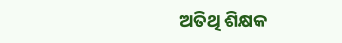ଅତିଥି ଶିକ୍ଷକ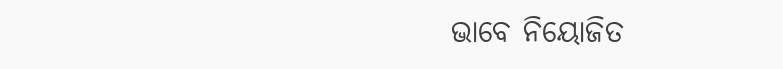ଭାବେ ନିୟୋଜିତ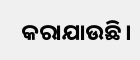କରାଯାଉଛି।